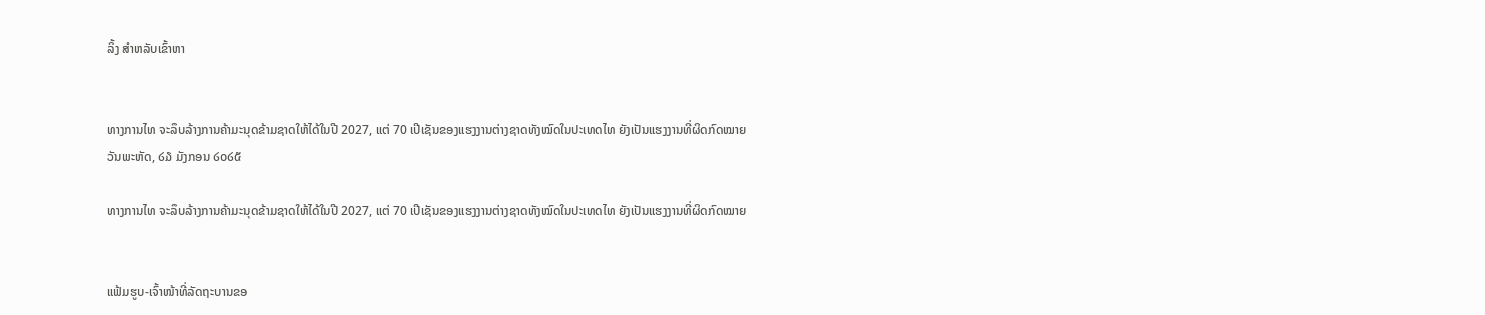ລິ້ງ ສຳຫລັບເຂົ້າຫາ


ທາງການໄທ ຈະລຶບລ້າງການຄ້າມະນຸດຂ້າມຊາດໃຫ້ໄດ້ໃນປີ 2027, ແຕ່ 70 ເປີເຊັນຂອງແຮງງານຕ່າງຊາດທັງໝົດໃນປະເທດໄທ ຍັງເປັນແຮງງານທີ່ຜິດກົດໝາຍ
ວັນພະຫັດ, ໒໓ ມັງກອນ ໒໐໒໕

ທາງການໄທ ຈະລຶບລ້າງການຄ້າມະນຸດຂ້າມຊາດໃຫ້ໄດ້ໃນປີ 2027, ແຕ່ 70 ເປີເຊັນຂອງແຮງງານຕ່າງຊາດທັງໝົດໃນປະເທດໄທ ຍັງເປັນແຮງງານທີ່ຜິດກົດໝາຍ


ແຟ້ມຮູບ-ເຈົ້າໜ້າທີ່ລັດຖະບານຂອ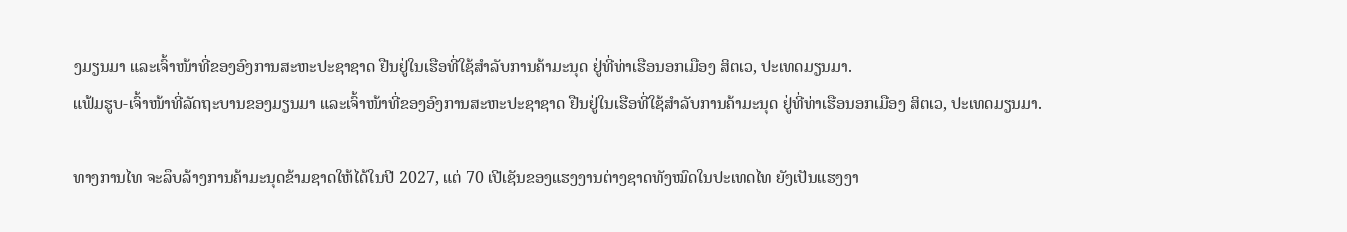ງມຽນມາ ແລະເຈົ້າໜ້າທີ່ຂອງອົງການສະຫະປະຊາຊາດ ຢືນຢູ່ໃນເຮືອທີ່ໃຊ້ສໍາລັບການຄ້າມະນຸດ ຢູ່ທີ່ທ່າເຮືອນອກເມືອງ ສິຕເວ, ປະເທດມຽນມາ.
ແຟ້ມຮູບ-ເຈົ້າໜ້າທີ່ລັດຖະບານຂອງມຽນມາ ແລະເຈົ້າໜ້າທີ່ຂອງອົງການສະຫະປະຊາຊາດ ຢືນຢູ່ໃນເຮືອທີ່ໃຊ້ສໍາລັບການຄ້າມະນຸດ ຢູ່ທີ່ທ່າເຮືອນອກເມືອງ ສິຕເວ, ປະເທດມຽນມາ.

ທາງການໄທ ຈະລຶບລ້າງການຄ້າມະນຸດຂ້າມຊາດໃຫ້ໄດ້ໃນປີ 2027, ແຕ່ 70 ເປີເຊັນຂອງແຮງງານຕ່າງຊາດທັງໝົດໃນປະເທດໄທ ຍັງເປັນແຮງງາ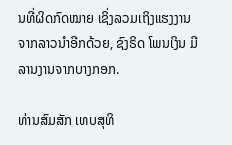ນທີ່ຜິດກົດໝາຍ ເຊິ່ງລວມເຖິງແຮງງານຈາກລາວນໍາອີກດ້ວຍ, ຊົງຣິດ ໂພນເງິນ ມີລານງານຈາກບາງກອກ.

ທ່ານສົມສັກ ເທບສຸທິ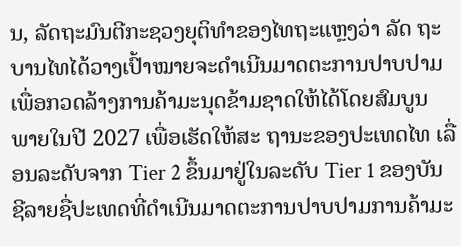ນ, ລັດຖະມົນຕີກະຊວງຍຸຕິທໍາຂອງໄທຖະແຫຼງວ່າ ລັດ ຖະບານໄທໄດ້ວາງເປົ້າໝາຍຈະດໍາເນີນມາດຕະການປາບປາມ ເພື່ອກວດລ້າງການຄ້າມະນຸດຂ້າມຊາດໃຫ້ໄດ້ໂດຍສົມບູນ ພາຍໃນປີ 2027 ເພື່ອເຮັດໃຫ້ສະ ຖານະຂອງປະເທດໄທ ເລື່ອນລະດັບຈາກ Tier 2 ຂຶ້ນມາຢູ່ໃນລະດັບ Tier 1 ຂອງບັນຊີລາຍຊື່ປະເທດທີ່ດໍາເນີນມາດຕະການປາບປາມການຄ້າມະ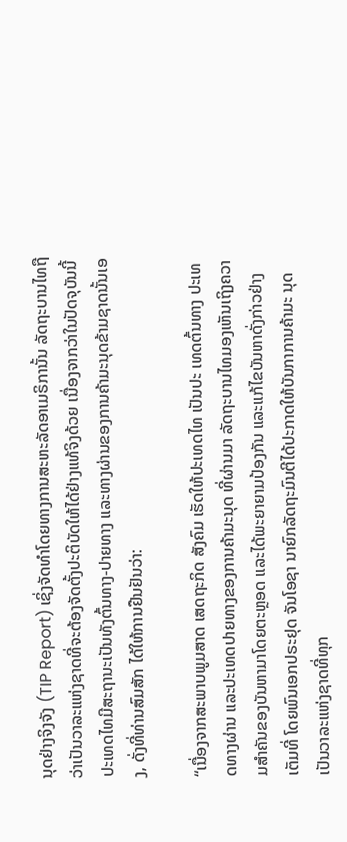ນຸດຢ່າງຈິງຈັງ (TIP Report) ເຊິ່ງຈັດທໍາໂດຍທາງການສະຫະລັດອາເມຣິການັ້ນ ລັດຖະບານໄທຖືວ່າເປັນວາລະແຫ່ງຊາດທີ່ຈະຕ້ອງຈັດຕັ້ງປະຕິບັດໃຫ້ໄດ້ຢ່າງແທ້ຈິງດ້ວຍ ເນື່ອງຈາກວ່າໃນປັດຈຸບັນນີ້ ປະເທດໄທມີສະຖານະເປັນທັງຕົ້ນທາງ-ປາຍທາງ ແລະທາງຜ່ານຂອງການຄ້າມະນຸດຂ້າມຊາດນັ້ນເອງ, ດັ່ງທີ່ທ່ານສົມສັກ ໄດ້ໃຫ້ການຢືນຢັນວ່າ:

“ເນື່ອງຈາກສະພາບພູມສາດ ເສດຖະກິດ ສັງຄົມ ເຮັດໃຫ້ປະເທດໄທ ເປັນປະ ເທດຕົ້ນທາງ ປະເທດທາງຜ່ານ ແລະປະເທດປາຍທາງຂອງການຄ້າມະນຸດ ທີ່ຜ່ານມາ ລັດຖະບານໄທມອງເຫັນເຖິງຄວາມສໍາຄັນຂອງບັນຫາມາໂດຍຕະຫຼອດ ແລະໄດ້ພະຍາຍາມປ້ອງກັນ ແລະແກ້ໄຂບັນຫາດັ່ງກ່າວຢ່າງເຕັມທີ່ ໂດຍພົນເອກປຣະຢຸດ ຈັນໂອຊາ ນາຍົກລັດຖະມົນຕີໄດ້ປະກາດໃຫ້ບັນກາການຄ້າມະ ນຸດ ເປັນວາລະແຫ່ງຊາດທີ່ທຸກ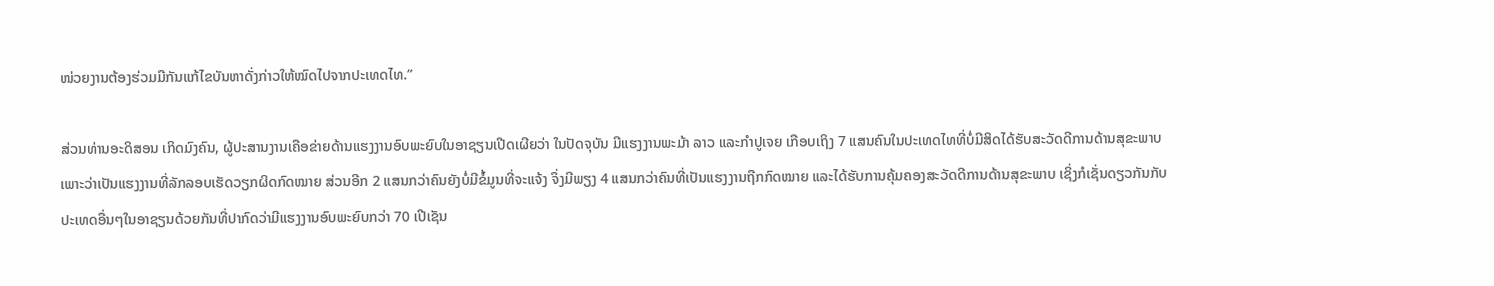ໜ່ວຍງານຕ້ອງຮ່ວມມືກັນແກ້ໄຂບັນຫາດັ່ງກ່າວໃຫ້ໝົດໄປຈາກປະເທດໄທ.”

ສ່ວນທ່ານອະດິສອນ ເກິດມົງຄົນ, ຜູ້ປະສານງານເຄືອຂ່າຍດ້ານແຮງງານອົບພະຍົບໃນອາຊຽນເປີດເຜີຍວ່າ ໃນປັດຈຸບັນ ມີແຮງງານພະມ້າ ລາວ ແລະກໍາປູເຈຍ ເກືອບເຖິງ 7 ແສນຄົນໃນປະເທດໄທທີ່ບໍ່ມີສິດໄດ້ຮັບສະວັດດີການດ້ານສຸຂະພາບ ເພາະວ່າເປັນແຮງງານທີ່ລັກລອບເຮັດວຽກຜິດກົດໝາຍ ສ່ວນອີກ 2 ແສນກວ່າຄົນຍັງບໍ່ມີຂໍ້ມູນທີ່ຈະແຈ້ງ ຈຶ່ງມີພຽງ 4 ແສນກວ່າຄົນທີ່ເປັນແຮງງານຖືກກົດໝາຍ ແລະໄດ້ຮັບການຄຸ້ມຄອງສະວັດດີການດ້ານສຸຂະພາບ ເຊິ່ງກໍເຊັ່ນດຽວກັນກັບປະເທດອື່ນໆໃນອາຊຽນດ້ວຍກັນທີ່ປາກົດວ່າມີແຮງງານອົບພະຍົບກວ່າ 70 ເປີເຊັນ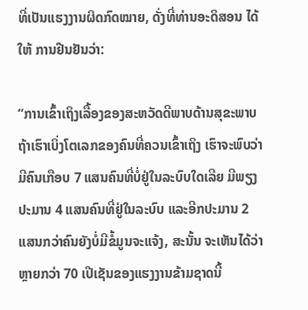ທີ່ເປັນແຮງງານຜິດກົດໝາຍ, ດັ່ງທີ່ທ່ານອະດິສອນ ໄດ້ໃຫ້ ການຢືນຢັນວ່າ:

“ການເຂົ້າເຖິງເລື້ອງຂອງສະຫວັດດີພາບດ້ານສຸຂະພາບ ຖ້າເຮົາເບິ່ງໂຕເລກຂອງຄົນທີ່ຄວນເຂົ້າເຖິງ ເຮົາຈະພົບວ່າມີຄົນເກືອບ 7 ແສນຄົນທີ່ບໍ່ຢູ່ໃນລະບົບໃດເລີຍ ມີພຽງປະມານ 4 ແສນຄົນທີ່ຢູ່ໃນລະບົບ ແລະອີກປະມານ 2 ແສນກວ່າຄົນຍັງບໍ່ມີຂໍ້ມູນຈະແຈ້ງ, ສະນັ້ນ ຈະເຫັນໄດ້ວ່າຫຼາຍກວ່າ 70 ເປີເຊັນຂອງແຮງງານຂ້າມຊາດນີ້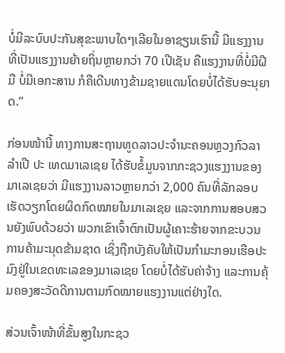ບໍ່ມີລະບົບປະກັນສຸຂະພາບໃດໆເລີຍໃນອາຊຽນເຮົານີ້ ມີແຮງງານທີ່ເປັນແຮງງານຍ້າຍຖິ່ນຫຼາຍກວ່າ 70 ເປີເຊັນ ຄືແຮງງານທີ່ບໍ່ມີຝີມື ບໍ່ມີເອກະສານ ກໍຄືເດີນທາງຂ້າມຊາຍແດນໂດຍບໍ່ໄດ້ຮັບອະນຸຍາດ.”

ກ່ອນໜ້ານີ້ ທາງການສະຖານທູດລາວປະຈໍານະຄອນຫຼວງກົວລາລໍາເປີ ປະ ເທດມາເລເຊຍ ໄດ້ຮັບຂໍ້ມູນຈາກກະຊວງແຮງງານຂອງມາເລເຊຍວ່າ ມີແຮງງານລາວຫຼາຍກວ່າ 2,000 ຄົນທີ່ລັກລອບເຮັດວຽກໂດຍຜິດກົດໝາຍໃນມາເລເຊຍ ແລະຈາກການສອບສວນຍັງພົບດ້ວຍວ່າ ພວກເຂົາເຈົ້າຕົກເປັນຜູ້ເຄາະຮ້າຍຈາກຂະບວນການຄ້າມະນຸດຂ້າມຊາດ ເຊິ່ງຖືກບັງຄັບໃຫ້ເປັນກໍາມະກອນເຮືອປະມົງຢູ່ໃນເຂດທະເລຂອງມາເລເຊຍ ໂດຍບໍ່ໄດ້ຮັບຄ່າຈ້າງ ແລະການຄຸ້ມຄອງສະວັດດີການຕາມກົດໝາຍແຮງງານແຕ່ຢ່າງໃດ.

ສ່ວນເຈົ້າໜ້າທີ່ຂັ້ນສູງໃນກະຊວ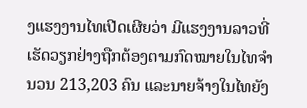ງແຮງງານໄທເປີດເຜີຍວ່າ ມີແຮງງານລາວທີ່ເຮັດວຽກຢ່າງຖືກຕ້ອງຕາມກົດໝາຍໃນໄທຈໍານວນ 213,203 ຄົນ ແລະນາຍຈ້າງໃນໄທຍັງ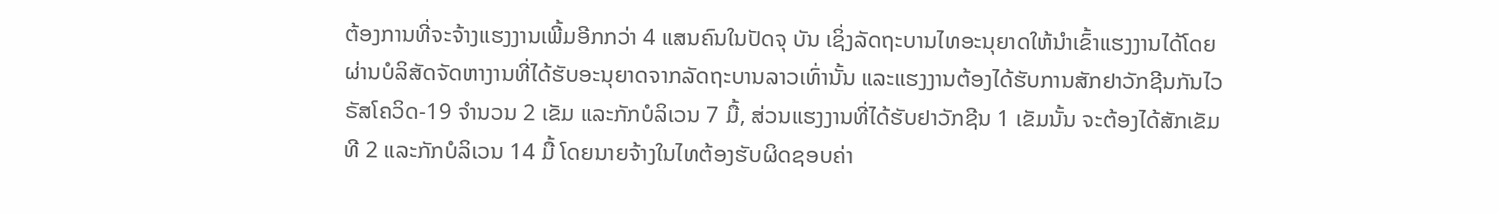ຕ້ອງການທີ່ຈະຈ້າງແຮງງານເພີ້ມອີກກວ່າ 4 ແສນຄົນໃນປັດຈຸ ບັນ ເຊິ່ງລັດຖະບານໄທອະນຸຍາດໃຫ້ນໍາເຂົ້າແຮງງານໄດ້ໂດຍຜ່ານບໍລິສັດຈັດຫາງານທີ່ໄດ້ຮັບອະນຸຍາດຈາກລັດຖະບານລາວເທົ່ານັ້ນ ແລະແຮງງານຕ້ອງໄດ້ຮັບການສັກຢາວັກຊີນກັນໄວຣັສໂຄວິດ-19 ຈໍານວນ 2 ເຂັມ ແລະກັກບໍລິເວນ 7 ມື້, ສ່ວນແຮງງານທີ່ໄດ້ຮັບຢາວັກຊີນ 1 ເຂັມນັ້ນ ຈະຕ້ອງໄດ້ສັກເຂັມທີ 2 ແລະກັກບໍລິເວນ 14 ມື້ ໂດຍນາຍຈ້າງໃນໄທຕ້ອງຮັບຜິດຊອບຄ່າ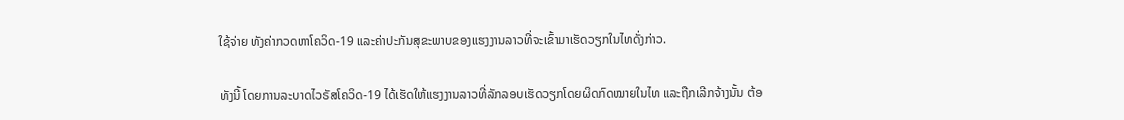ໃຊ້ຈ່າຍ ທັງຄ່າກວດຫາໂຄວິດ-19 ແລະຄ່າປະກັນສຸຂະພາບຂອງແຮງງານລາວທີ່ຈະເຂົ້າມາເຮັດວຽກໃນໄທດັ່ງກ່າວ.

ທັງນີ້ ໂດຍການລະບາດໄວຣັສໂຄວິດ-19 ໄດ້ເຮັດໃຫ້ແຮງງານລາວທີ່ລັກລອບເຮັດວຽກໂດຍຜິດກົດໝາຍໃນໄທ ແລະຖືກເລີກຈ້າງນັ້ນ ຕ້ອ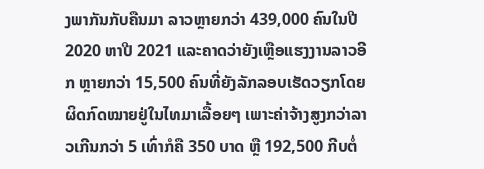ງພາກັນກັບຄືນມາ ລາວຫຼາຍກວ່າ 439,000 ຄົນໃນປີ 2020 ຫາປີ 2021 ແລະຄາດວ່າຍັງເຫຼືອແຮງງານລາວອີກ ຫຼາຍກວ່າ 15,500 ຄົນທີ່ຍັງລັກລອບເຮັດວຽກໂດຍຜິດກົດໝາຍຢູ່ໃນໄທມາເລື້ອຍໆ ເພາະຄ່າຈ້າງສູງກວ່າລາວເກີນກວ່າ 5 ເທົ່າກໍຄື 350 ບາດ ຫຼື 192,500 ກີບຕໍ່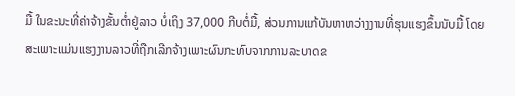ມື້ ໃນຂະນະທີ່ຄ່າຈ້າງຂັ້ນຕໍ່າຢູ່ລາວ ບໍ່ເຖິງ 37,000 ກີບຕໍ່ມື້, ສ່ວນການແກ້ບັນຫາຫວ່າງງານທີ່ຮຸນແຮງຂຶ້ນນັບມື້ ໂດຍສະເພາະແມ່ນແຮງງານລາວທີ່ຖືກເລີກຈ້າງເພາະຜົນກະທົບຈາກການລະບາດຂ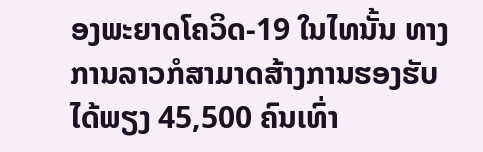ອງພະຍາດໂຄວິດ-19 ໃນໄທນັ້ນ ທາງການລາວກໍສາມາດສ້າງການຮອງຮັບໄດ້ພຽງ 45,500 ຄົນເທົ່າ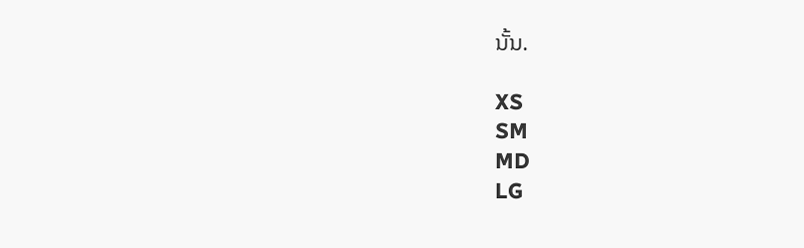ນັ້ນ.

XS
SM
MD
LG